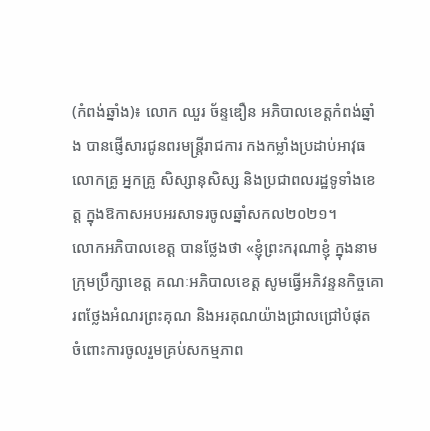(កំពង់ឆ្នាំង)៖ លោក ឈួរ ច័ន្ទឌឿន អភិបាលខេត្តកំពង់ឆ្នាំង បានផ្ញើសារជូនពរមន្ត្រីរាជការ កងកម្លាំងប្រដាប់អាវុធ លោកគ្រូ អ្នកគ្រូ សិស្សានុសិស្ស និងប្រជាពលរដ្ឋទូទាំងខេត្ត ក្នុងឱកាសអបអរសាទរចូលឆ្នាំសកល២០២១។
លោកអភិបាលខេត្ត បានថ្លែងថា «ខ្ញុំព្រះករុណាខ្ញុំ ក្នុងនាមក្រុមប្រឹក្សាខេត្ត គណៈអភិបាលខេត្ត សូមធ្វើអភិវន្ទនកិច្ចគោរពថ្លែងអំណរព្រះគុណ និងអរគុណយ៉ាងជ្រាលជ្រៅបំផុត ចំពោះការចូលរួមគ្រប់សកម្មភាព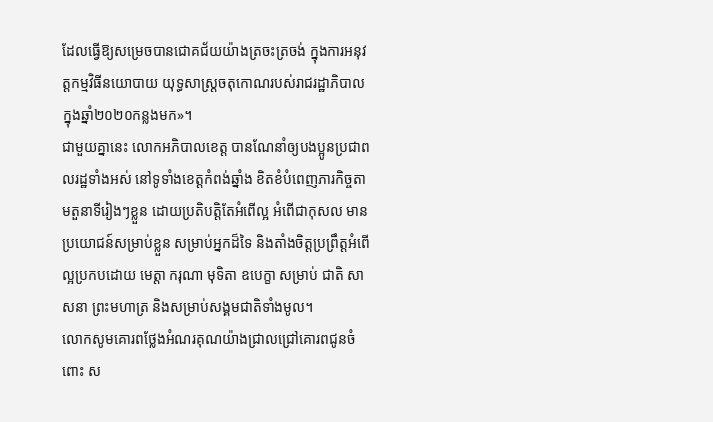ដែលធ្វើឱ្យសម្រេចបានជោគជ័យយ៉ាងត្រចះត្រចង់ ក្នុងការអនុវត្តកម្មវិធីនយោបាយ យុទ្ធសាស្រ្តចតុកោណរបស់រាជរដ្ឋាភិបាល ក្នុងឆ្នាំ២០២០កន្លងមក»។
ជាមួយគ្នានេះ លោកអភិបាលខេត្ត បានណែនាំឲ្យបងប្អូនប្រជាពលរដ្ឋទាំងអស់ នៅទូទាំងខេត្តកំពង់ឆ្នាំង ខិតខំបំពេញភារកិច្ចតាមតួនាទីរៀងៗខ្លួន ដោយប្រតិបត្តិតែអំពើល្អ អំពើជាកុសល មានប្រយោជន៍សម្រាប់ខ្លួន សម្រាប់អ្នកដ៏ទៃ និងតាំងចិត្តប្រព្រឹត្តអំពើល្អប្រកបដោយ មេត្តា ករុណា មុទិតា ឧបេក្ខា សម្រាប់ ជាតិ សាសនា ព្រះមហាត្រ និងសម្រាប់សង្គមជាតិទាំងមូល។
លោកសូមគោរពថ្លែងអំណរគុណយ៉ាងជ្រាលជ្រៅគោរពជូនចំពោះ ស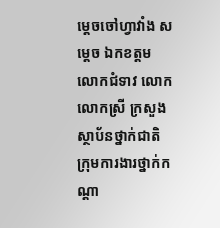ម្ដេចចៅហ្វាវាំង សម្តេច ឯកខត្តម លោកជំទាវ លោក លោកស្រី ក្រសួង ស្ថាប័នថ្នាក់ជាតិ ក្រុមការងារថ្នាក់កណ្តា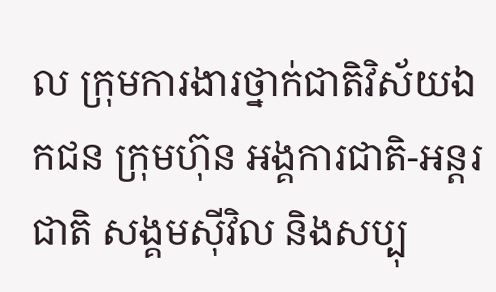ល ក្រុមការងារថ្នាក់ជាតិវិស័យឯកជន ក្រុមហ៊ុន អង្គការជាតិ-អន្តរជាតិ សង្គមស៊ីវិល និងសប្បុ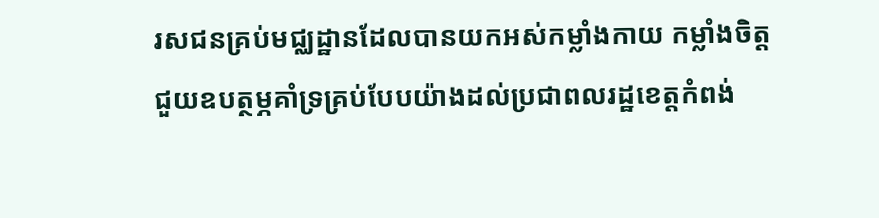រសជនគ្រប់មជ្ឈដ្ឋានដែលបានយកអស់កម្លាំងកាយ កម្លាំងចិត្ត ជួយឧបត្ថម្ភគាំទ្រគ្រប់បែបយ៉ាងដល់ប្រជាពលរដ្ឋខេត្តកំពង់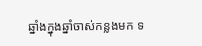ឆ្នាំងក្នុងឆ្នាំចាស់កន្លងមក ទ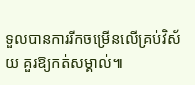ទួលបានការរីកចម្រើនលើគ្រប់វិស័យ គួរឱ្យកត់សម្គាល់៕